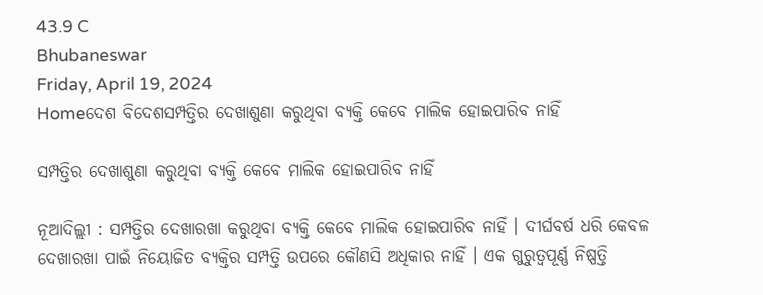43.9 C
Bhubaneswar
Friday, April 19, 2024
Homeଦେଶ ବିଦେଶସମ୍ପତ୍ତିର ଦେଖାଶୁଣା କରୁଥିବା ବ୍ୟକ୍ତି କେବେ ମାଲିକ ହୋଇପାରିବ ନାହିଁ

ସମ୍ପତ୍ତିର ଦେଖାଶୁଣା କରୁଥିବା ବ୍ୟକ୍ତି କେବେ ମାଲିକ ହୋଇପାରିବ ନାହିଁ

ନୂଆଦିଲ୍ଲୀ : ସମ୍ପତ୍ତିର ଦେଖାରଖା କରୁଥିବା ବ୍ୟକ୍ତି କେବେ ମାଲିକ ହୋଇପାରିବ ନାହିଁ । ଦୀର୍ଘବର୍ଷ ଧରି କେବଳ ଦେଖାରଖା ପାଇଁ ନିୟୋଜିତ ବ୍ୟକ୍ତିର ସମ୍ପତ୍ତି ଉପରେ କୌଣସି ଅଧିକାର ନାହିଁ । ଏକ ଗୁରୁତ୍ୱପୂର୍ଣ୍ଣ ନିଷ୍ପତ୍ତି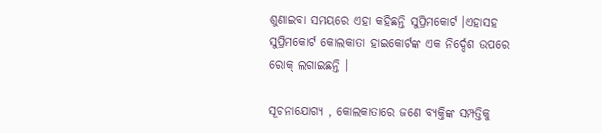ଶୁଣାଇବା ସମୟରେ ଏହା କହିଛନ୍ତି ସୁପ୍ରିମକୋର୍ଟ ।ଏହାସହ ସୁପ୍ରିମକୋର୍ଟ କୋଲକାତା ହାଇକୋର୍ଟଙ୍କ ଏକ ନିର୍ଦ୍ଦେଶ ଉପରେ ରୋକ୍ ଲଗାଇଛନ୍ତି ।

ସୂଚନାଯୋଗ୍ୟ , କୋଲକାତାରେ ଜଣେ ବ୍ୟକ୍ତିଙ୍କ ସମ୍ପତ୍ତିକୁ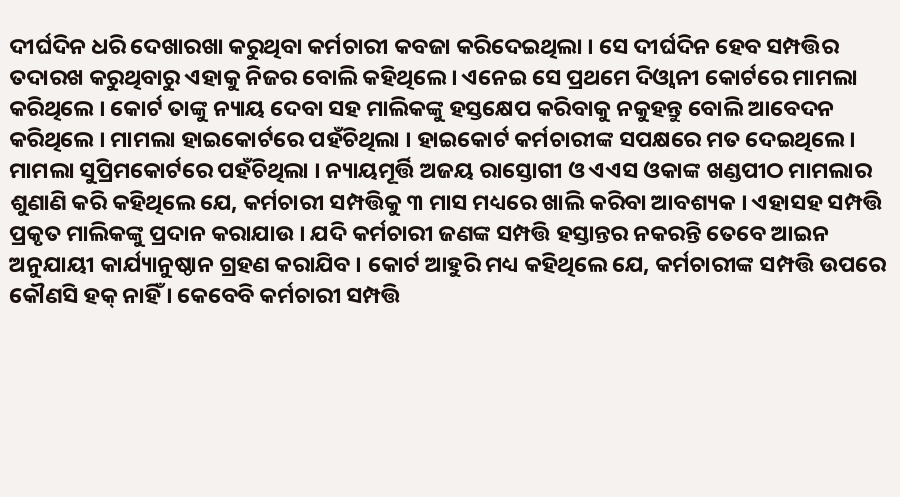ଦୀର୍ଘଦିନ ଧରି ଦେଖାରଖା କରୁଥିବା କର୍ମଚାରୀ କବଜା କରିଦେଇଥିଲା । ସେ ଦୀର୍ଘଦିନ ହେବ ସମ୍ପତ୍ତିର ତଦାରଖ କରୁଥିବାରୁ ଏହାକୁ ନିଜର ବୋଲି କହିଥିଲେ । ଏନେଇ ସେ ପ୍ରଥମେ ଦିଓ୍ୱାନୀ କୋର୍ଟରେ ମାମଲା କରିଥିଲେ । କୋର୍ଟ ତାଙ୍କୁ ନ୍ୟାୟ ଦେବା ସହ ମାଲିକଙ୍କୁ ହସ୍ତକ୍ଷେପ କରିବାକୁ ନକୁହନ୍ତୁ ବୋଲି ଆବେଦନ କରିଥିଲେ । ମାମଲା ହାଇକୋର୍ଟରେ ପହଁଚିଥିଲା । ହାଇକୋର୍ଟ କର୍ମଚାରୀଙ୍କ ସପକ୍ଷରେ ମତ ଦେଇଥିଲେ । ମାମଲା ସୁପ୍ରିମକୋର୍ଟରେ ପହଁଚିଥିଲା । ନ୍ୟାୟମୂର୍ତ୍ତି ଅଜୟ ରାସ୍ତୋଗୀ ଓ ଏଏସ ଓକାଙ୍କ ଖଣ୍ଡପୀଠ ମାମଲାର ଶୁଣାଣି କରି କହିଥିଲେ ଯେ, କର୍ମଚାରୀ ସମ୍ପତ୍ତିକୁ ୩ ମାସ ମଧ୍ୟରେ ଖାଲି କରିବା ଆବଶ୍ୟକ । ଏହାସହ ସମ୍ପତ୍ତି ପ୍ରକୃତ ମାଲିକଙ୍କୁ ପ୍ରଦାନ କରାଯାଉ । ଯଦି କର୍ମଚାରୀ ଜଣଙ୍କ ସମ୍ପତ୍ତି ହସ୍ତାନ୍ତର ନକରନ୍ତି ତେବେ ଆଇନ ଅନୁଯାୟୀ କାର୍ଯ୍ୟାନୁଷ୍ଠାନ ଗ୍ରହଣ କରାଯିବ । କୋର୍ଟ ଆହୁରି ମଧ୍ୟ କହିଥିଲେ ଯେ, କର୍ମଚାରୀଙ୍କ ସମ୍ପତ୍ତି ଉପରେ କୌଣସି ହକ୍ ନାହିଁ । କେବେବି କର୍ମଚାରୀ ସମ୍ପତ୍ତି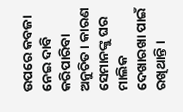ଉପରେ କବଜା ନେଇ ଦାବି କରିପାରିବା ଅନୁଚିତ । କାରଣ ସେମାନଙ୍କୁ ଘର ମାଲିକ ଦେଖାରଖା ପାଇଁ ରଖିଥାନ୍ତି ।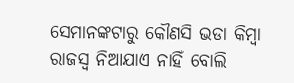ସେମାନଙ୍କଟାରୁ କୌଣସି ଭଡା କିମ୍ବା ରାଜସ୍ୱ ନିଆଯାଏ ନାହିଁ ବୋଲି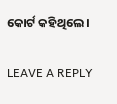କୋର୍ଟ କହିଥିଲେ ।

LEAVE A REPLY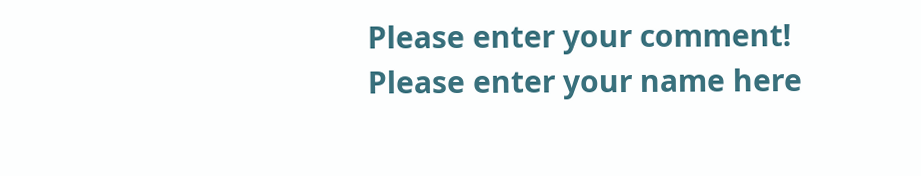Please enter your comment!
Please enter your name here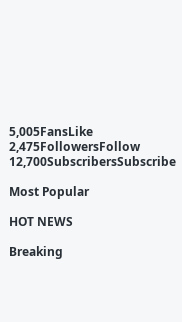5,005FansLike
2,475FollowersFollow
12,700SubscribersSubscribe

Most Popular

HOT NEWS

Breaking